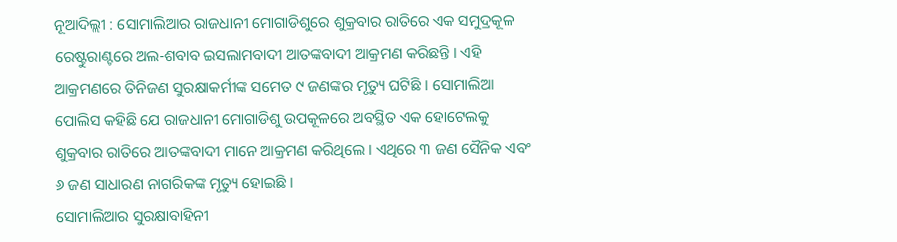ନୂଆଦିଲ୍ଲୀ : ସୋମାଲିଆର ରାଜଧାନୀ ମୋଗାଡିଶୁରେ ଶୁକ୍ରବାର ରାତିରେ ଏକ ସମୁଦ୍ରକୂଳ ରେଷ୍ଟୁରାଣ୍ଟରେ ଅଲ-ଶବାବ ଇସଲାମବାଦୀ ଆତଙ୍କବାଦୀ ଆକ୍ରମଣ କରିଛନ୍ତି । ଏହି ଆକ୍ରମଣରେ ତିନିଜଣ ସୁରକ୍ଷାକର୍ମୀଙ୍କ ସମେତ ୯ ଜଣଙ୍କର ମୃତ୍ୟୁ ଘଟିଛି । ସୋମାଲିଆ ପୋଲିସ କହିଛି ଯେ ରାଜଧାନୀ ମୋଗାଡିଶୁ ଉପକୂଳରେ ଅବସ୍ଥିତ ଏକ ହୋଟେଲକୁ ଶୁକ୍ରବାର ରାତିରେ ଆତଙ୍କବାଦୀ ମାନେ ଆକ୍ରମଣ କରିଥିଲେ । ଏଥିରେ ୩ ଜଣ ସୈନିକ ଏବଂ ୬ ଜଣ ସାଧାରଣ ନାଗରିକଙ୍କ ମୃତ୍ୟୁ ହୋଇଛି ।
ସୋମାଲିଆର ସୁରକ୍ଷାବାହିନୀ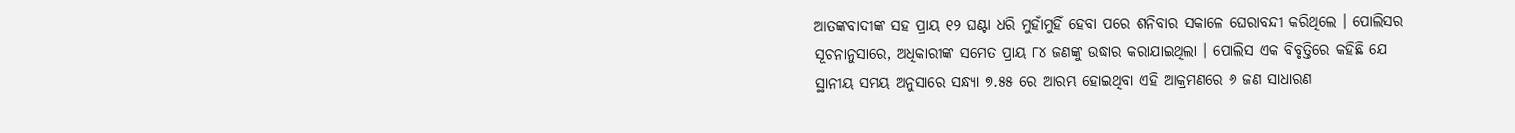ଆତଙ୍କବାଦୀଙ୍କ ସହ ପ୍ରାୟ ୧୨ ଘଣ୍ଟା ଧରି ମୁହାଁମୁହିଁ ହେବା ପରେ ଶନିବାର ସକାଳେ ଘେରାବନ୍ଦୀ କରିଥିଲେ । ପୋଲିସର ସୂଚନାନୁସାରେ, ଅଧିକାରୀଙ୍କ ସମେତ ପ୍ରାୟ ୮୪ ଜଣଙ୍କୁ ଉଦ୍ଧାର କରାଯାଇଥିଲା । ପୋଲିସ ଏକ ବିବୃତ୍ତିରେ କହିଛି ଯେ ସ୍ଥାନୀୟ ସମୟ ଅନୁସାରେ ସନ୍ଧ୍ୟା ୭.୫୫ ରେ ଆରମ୍ଭ ହୋଇଥିବା ଏହି ଆକ୍ରମଣରେ ୬ ଜଣ ସାଧାରଣ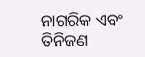ନାଗରିକ ଏବଂ ତିନିଜଣ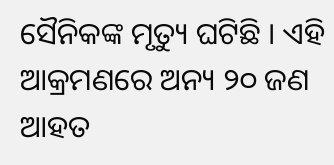ସୈନିକଙ୍କ ମୃତ୍ୟୁ ଘଟିଛି । ଏହି ଆକ୍ରମଣରେ ଅନ୍ୟ ୨୦ ଜଣ ଆହତ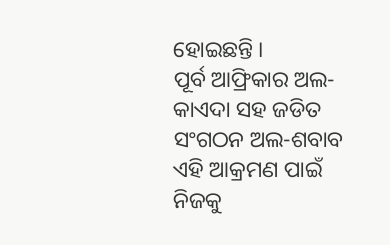ହୋଇଛନ୍ତି ।
ପୂର୍ବ ଆଫ୍ରିକାର ଅଲ-କାଏଦା ସହ ଜଡିତ ସଂଗଠନ ଅଲ-ଶବାବ ଏହି ଆକ୍ରମଣ ପାଇଁ ନିଜକୁ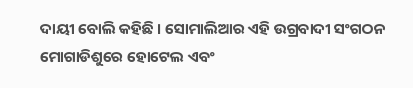ଦାୟୀ ବୋଲି କହିଛି । ସୋମାଲିଆର ଏହି ଉଗ୍ରବାଦୀ ସଂଗଠନ ମୋଗାଡିଶୁରେ ହୋଟେଲ ଏବଂ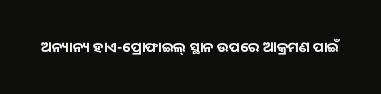ଅନ୍ୟାନ୍ୟ ହାଏ-ପ୍ରୋଫାଇଲ୍ ସ୍ଥାନ ଉପରେ ଆକ୍ରମଣ ପାଇଁ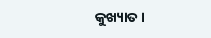କୁଖ୍ୟାତ ।